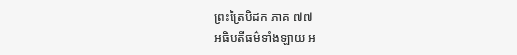ព្រះត្រៃបិដក ភាគ ៧៧
អធិបតីធម៌ទាំងឡាយ អ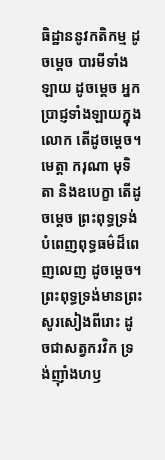ធិដ្ឋាននូវកតិកម្ម ដូចម្តេច បារមីទាំងឡាយ ដូចម្តេច អ្នកប្រាជ្ញទាំងឡាយក្នុងលោក តើដូចម្តេច។ មេត្តា ករុណា មុទិតា និងឧបេក្ខា តើដូចម្តេច ព្រះពុទ្ធទ្រង់បំពេញពុទ្ធធម៌ដ៏ពេញលេញ ដូចម្តេច។ ព្រះពុទ្ធទ្រង់មានព្រះសូរសៀងពីរោះ ដូចជាសត្វករវិក ទ្រង់ញ៉ាំងហឫ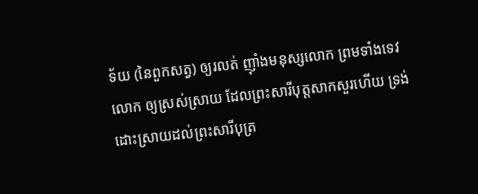ទ័យ (នៃពួកសត្វ) ឲ្យរលត់ ញ៉ាំងមនុស្សលោក ព្រមទាំងទេវលោក ឲ្យស្រស់ស្រាយ ដែលព្រះសារីបុត្តសាកសួរហើយ ទ្រង់ដោះស្រាយដល់ព្រះសារីបុត្រ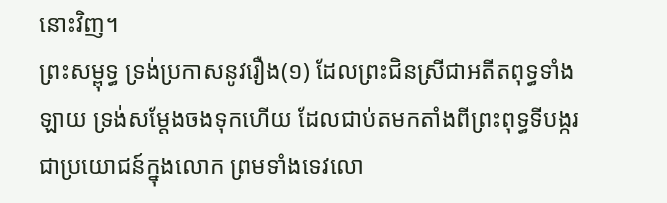នោះវិញ។
ព្រះសម្ពុទ្ធ ទ្រង់ប្រកាសនូវរឿង(១) ដែលព្រះជិនស្រីជាអតីតពុទ្ធទាំងឡាយ ទ្រង់សម្តែងចងទុកហើយ ដែលជាប់តមកតាំងពីព្រះពុទ្ធទីបង្ករ ជាប្រយោជន៍ក្នុងលោក ព្រមទាំងទេវលោ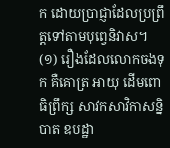ក ដោយប្រាជ្ញាដែលប្រព្រឹត្តទៅតាមបុព្វេនិវាស។
(១) រឿងដែលលោកចងទុក គឺគោត្រ អាយុ ដើមពោធិព្រឹក្ស សាវកសាវិកាសន្និបាត ឧបដ្ឋា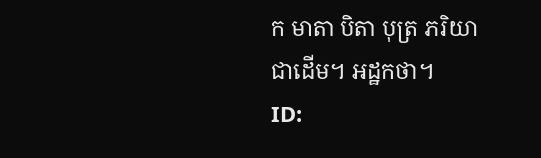ក មាតា បិតា បុត្រ ភរិយាជាដើម។ អដ្ឋកថា។
ID: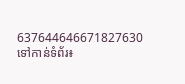637644646671827630
ទៅកាន់ទំព័រ៖